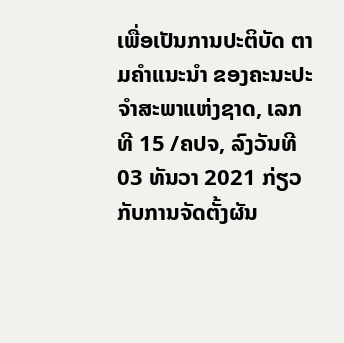ເພື່ອເປັນການປະຕິບັດ ຕາມຄໍາແນະນໍາ ຂອງຄະນະປະຈຳສະພາແຫ່ງຊາດ, ເລກທີ 15 /ຄປຈ, ລົງວັນທີ 03 ທັນວາ 2021 ກ່ຽວກັບການຈັດຕັ້ງຜັນ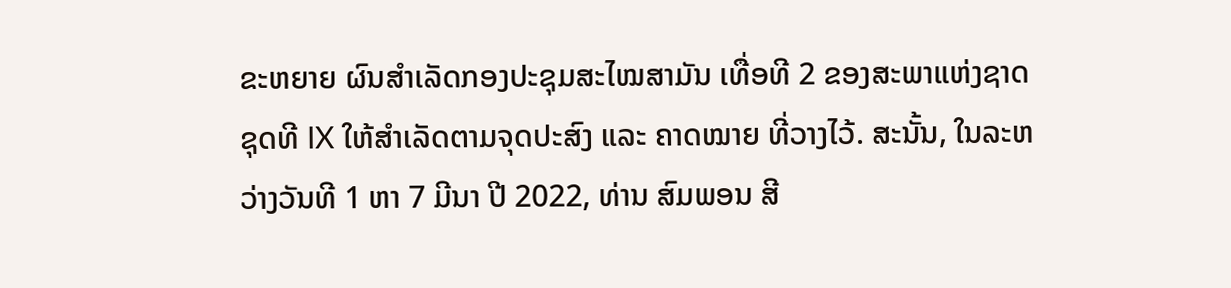ຂະຫຍາຍ ຜົນສໍາເລັດກອງປະຊຸມສະໄໝສາມັນ ເທື່ອທີ 2 ຂອງສະພາແຫ່ງຊາດ ຊຸດທີ IX ໃຫ້ສຳເລັດຕາມຈຸດປະສົງ ແລະ ຄາດໝາຍ ທີ່ວາງໄວ້. ສະນັ້ນ, ໃນລະຫວ່າງວັນທີ 1 ຫາ 7 ມີນາ ປີ 2022, ທ່ານ ສົມພອນ ສີ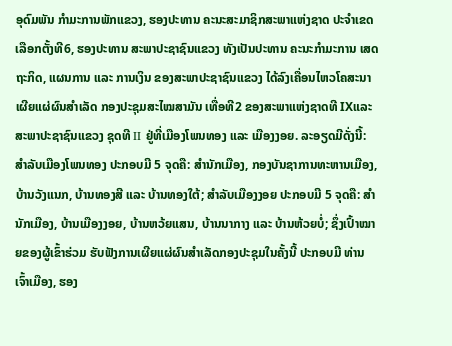ອຸດົມພັນ ກໍາມະການພັກແຂວງ, ຮອງປະທານ ຄະນະສະມາຊິກສະພາແຫ່ງຊາດ ປະຈຳເຂດເລືອກຕັ້ງທີ6, ຮອງປະທານ ສະພາປະຊາຊົນແຂວງ ທັງເປັນປະທານ ຄະນະກຳມະການ ເສດຖະກິດ, ແຜນການ ແລະ ການເງິນ ຂອງສະພາປະຊາຊົນແຂວງ ໄດ້ລົງເຄື່ອນໄຫວໂຄສະນາເຜີຍແຜ່ຜົນສຳເລັດ ກອງປະຊຸມສະໄໝສາມັນ ເທື່ອທີ2 ຂອງສະພາແຫ່ງຊາດທີ IXແລະ ສະພາປະຊາຊົນແຂວງ ຊຸດທີ II ຢູ່ທີ່ເມືອງໂພນທອງ ແລະ ເມືອງງອຍ. ລະອຽດມີດັ່ງນີ້: ສຳລັບເມືອງໂພນທອງ ປະກອບມີ 5 ຈຸດຄື: ສໍານັກເມືອງ, ກອງບັນຊາການທະຫານເມືອງ, ບ້ານວັງແນກ, ບ້ານທອງສີ ແລະ ບ້ານທອງໃຕ້; ສຳລັບເມືອງງອຍ ປະກອບມີ 5 ຈຸດຄື: ສໍານັກເມືອງ, ບ້ານເມືອງງອຍ, ບ້ານຫວ້ຍແສນ, ບ້ານນາກາງ ແລະ ບ້ານຫ້ວຍບໍ່; ຊຶ່ງເປົ້າໝາຍຂອງຜູ້ເຂົ້າຮ່ວມ ຮັບຟັງການເຜີຍແຜ່ຜົນສຳເລັດກອງປະຊຸມໃນຄັ້ງນີ້ ປະກອບມີ ທ່ານ ເຈົ້າເມືອງ, ຮອງ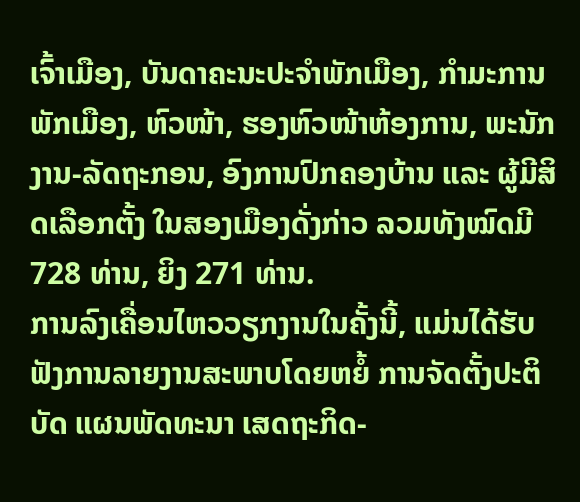ເຈົ້າເມືອງ, ບັນດາຄະນະປະຈຳພັກເມືອງ, ກຳມະການພັກເມືອງ, ຫົວໜ້າ, ຮອງຫົວໜ້າຫ້ອງການ, ພະນັກງານ-ລັດຖະກອນ, ອົງການປົກຄອງບ້ານ ແລະ ຜູ້ມີສິດເລືອກຕັ້ງ ໃນສອງເມືອງດັ່ງກ່າວ ລວມທັງໝົດມີ 728 ທ່ານ, ຍິງ 271 ທ່ານ.
ການລົງເຄື່ອນໄຫວວຽກງານໃນຄັ້ງນີ້, ແມ່ນໄດ້ຮັບຟັງການລາຍງານສະພາບໂດຍຫຍໍ້ ການຈັດຕັ້ງປະຕິບັດ ແຜນພັດທະນາ ເສດຖະກິດ-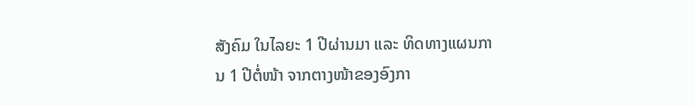ສັງຄົມ ໃນໄລຍະ 1 ປີຜ່ານມາ ແລະ ທິດທາງແຜນການ 1 ປີຕໍ່ໜ້າ ຈາກຕາງໜ້າຂອງອົງກາ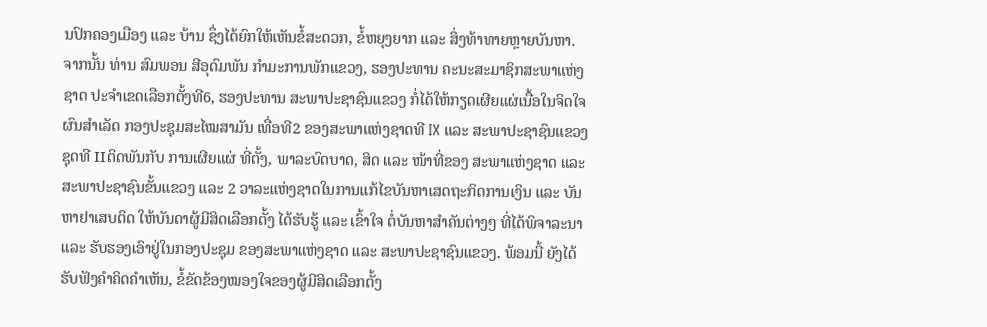ນປົກຄອງເມືອງ ແລະ ບ້ານ ຊຶ່ງໄດ້ຍົກໃຫ້ເຫັນຂໍ້ສະດວກ, ຂໍ້ຫຍຸງຍາກ ແລະ ສິ່ງທ້າທາຍຫຼາຍບັນຫາ. ຈາກນັ້ນ ທ່ານ ສົມພອນ ສີອຸດົມພັນ ກໍາມະການພັກແຂວງ, ຮອງປະທານ ຄະນະສະມາຊິກສະພາແຫ່ງຊາດ ປະຈຳເຂດເລືອກຕັ້ງທີ6, ຮອງປະທານ ສະພາປະຊາຊົນແຂວງ ກໍ່ໄດ້ໃຫ້ກຽດເຜີຍແຜ່ເນື້ອໃນຈິດໃຈ ຜົນສຳເລັດ ກອງປະຊຸມສະໄໝສາມັນ ເທື່ອທີ2 ຂອງສະພາແຫ່ງຊາດທີ IX ແລະ ສະພາປະຊາຊົນແຂວງ ຊຸດທີ IIຕິດພັນກັບ ການເຜີຍແຜ່ ທີ່ຕັ້ງ, ພາລະບົດບາດ, ສິດ ແລະ ໜ້າທີ່ຂອງ ສະພາແຫ່ງຊາດ ແລະ ສະພາປະຊາຊົນຂັ້ນແຂວງ ແລະ 2 ວາລະແຫ່ງຊາດໃນການແກ້ໄຂບັນຫາເສດຖະກິດການເງິນ ແລະ ບັນຫາຢາເສບຕິດ ໃຫ້ບັນດາຜູ້ມີສິດເລືອກຕັ້ງ ໄດ້ຮັບຮູ້ ແລະ ເຂົ້າໃຈ ຕໍ່ບັນຫາສຳຄັນຕ່າງໆ ທີ່ໄດ້ພິຈາລະນາ ແລະ ຮັບຮອງເອົາຢູ່ໃນກອງປະຊຸມ ຂອງສະພາແຫ່ງຊາດ ແລະ ສະພາປະຊາຊົນແຂວງ. ພ້ອມນີ້ ຍັງໄດ້ຮັບຟັງຄຳຄິດຄຳເຫັນ, ຂໍ້ຂັດຂ້ອງໝອງໃຈຂອງຜູ້ມີສິດເລືອກຕັ້ງ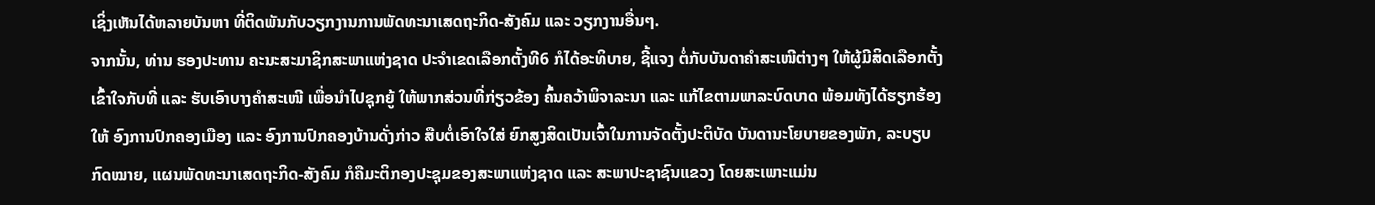ເຊິ່ງເຫັນໄດ້ຫລາຍບັນຫາ ທີ່ຕິດພັນກັບວຽກງານການພັດທະນາເສດຖະກິດ-ສັງຄົມ ແລະ ວຽກງານອື່ນໆ.
ຈາກນັ້ນ, ທ່ານ ຮອງປະທານ ຄະນະສະມາຊິກສະພາແຫ່ງຊາດ ປະຈຳເຂດເລືອກຕັ້ງທີ6 ກໍໄດ້ອະທິບາຍ, ຊີ້ແຈງ ຕໍ່ກັບບັນດາຄຳສະເໜີຕ່າງໆ ໃຫ້ຜູ້ມີສິດເລືອກຕັ້ງ ເຂົ້າໃຈກັບທີ່ ແລະ ຮັບເອົາບາງຄຳສະເໜີ ເພື່ອນຳໄປຊຸກຍູ້ ໃຫ້ພາກສ່ວນທີ່ກ່ຽວຂ້ອງ ຄົ້ນຄວ້າພິຈາລະນາ ແລະ ແກ້ໄຂຕາມພາລະບົດບາດ ພ້ອມທັງໄດ້ຮຽກຮ້ອງໃຫ້ ອົງການປົກຄອງເມືອງ ແລະ ອົງການປົກຄອງບ້ານດັ່ງກ່າວ ສືບຕໍ່ເອົາໃຈໃສ່ ຍົກສູງສິດເປັນເຈົ້າໃນການຈັດຕັ້ງປະຕິບັດ ບັນດານະໂຍບາຍຂອງພັກ, ລະບຽບກົດໝາຍ, ແຜນພັດທະນາເສດຖະກິດ-ສັງຄົມ ກໍຄືມະຕິກອງປະຊຸມຂອງສະພາແຫ່ງຊາດ ແລະ ສະພາປະຊາຊົນແຂວງ ໂດຍສະເພາະແມ່ນ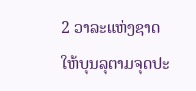2 ວາລະແຫ່ງຊາດ ໃຫ້ບຸນລຸຕາມຈຸດປະ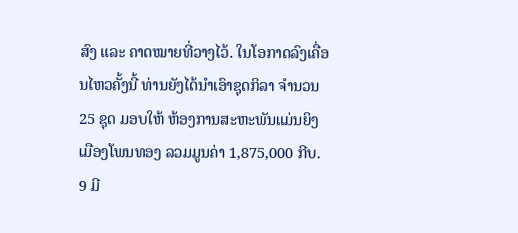ສົງ ແລະ ຄາດໝາຍທີ່ວາງໄວ້. ໃນໂອກາດລົງເຄື່ອນໄຫວຄັ້ງນີ້ ທ່ານຍັງໄດ້ນຳເອົາຊຸດກິລາ ຈຳນວນ 25 ຊຸດ ມອບໃຫ້ ຫ້ອງການສະຫະພັນແມ່ນຍິງ ເມືອງໂພນທອງ ລວມມູນຄ່າ 1,875,000 ກີບ.
9 ມີ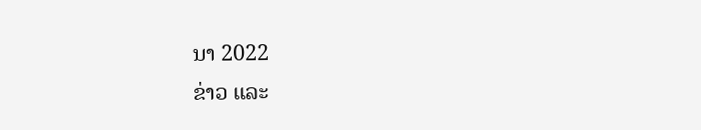ນາ 2022
ຂ່າວ ແລະ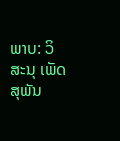ພາບ: ວິສະນຸ ເພັດສຸພັນ